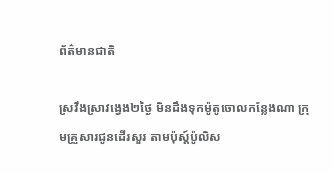ព័ត៌មានជាតិ

ស្រវឹងស្រាវង្វេង២ថ្ងៃ មិនដឹងទុកម៉ូតូចោលកន្លែងណា ក្រុមគ្រួសារជូនដើរសួរ តាមប៉ុស្ត៍ប៉ូលិស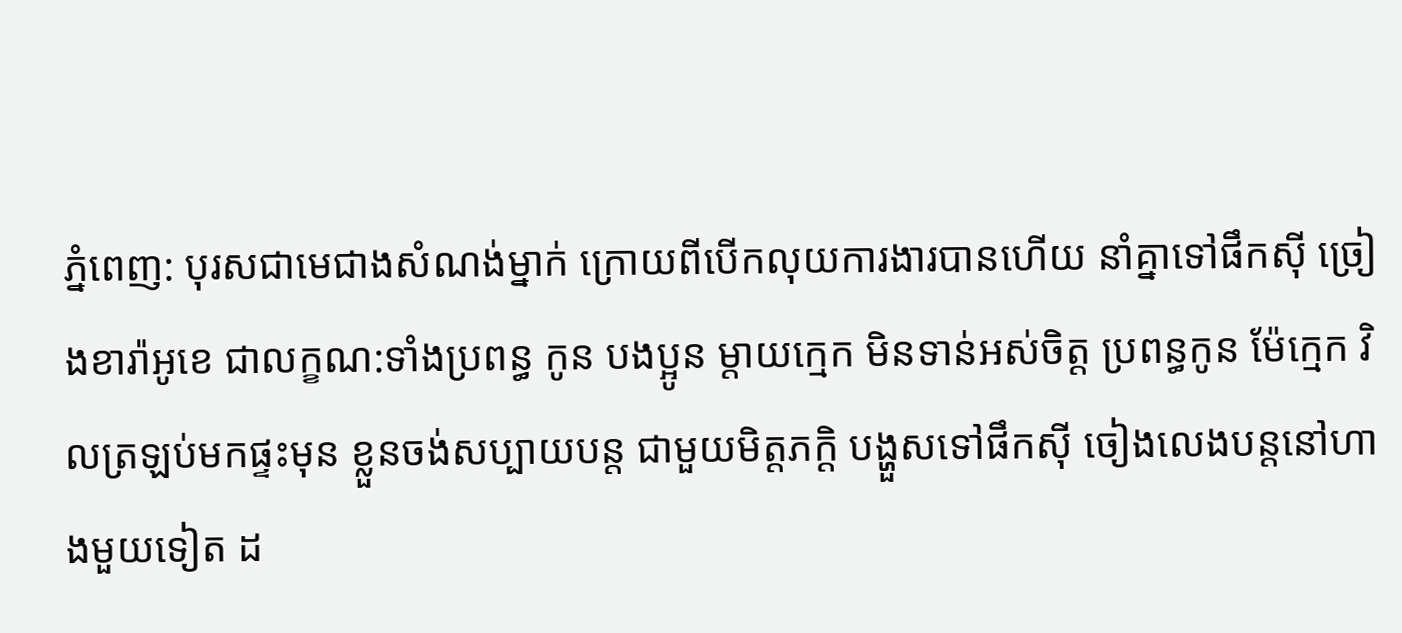ភ្នំពេញ: បុរសជាមេជាងសំណង់ម្នាក់ ក្រោយពីបើកលុយការងារបានហើយ នាំគ្នាទៅផឹកស៊ី ច្រៀងខារ៉ាអូខេ ជាលក្ខណ:ទាំងប្រពន្ធ កូន បងប្អូន ម្តាយក្មេក មិនទាន់អស់ចិត្ត ប្រពន្ធកូន ម៉ែក្មេក វិលត្រឡប់មកផ្ទះមុន ខ្លួនចង់សប្បាយបន្ត ជាមួយមិត្តភក្ដិ បង្ហួសទៅផឹកស៊ី ចៀងលេងបន្តនៅហាងមួយទៀត ដ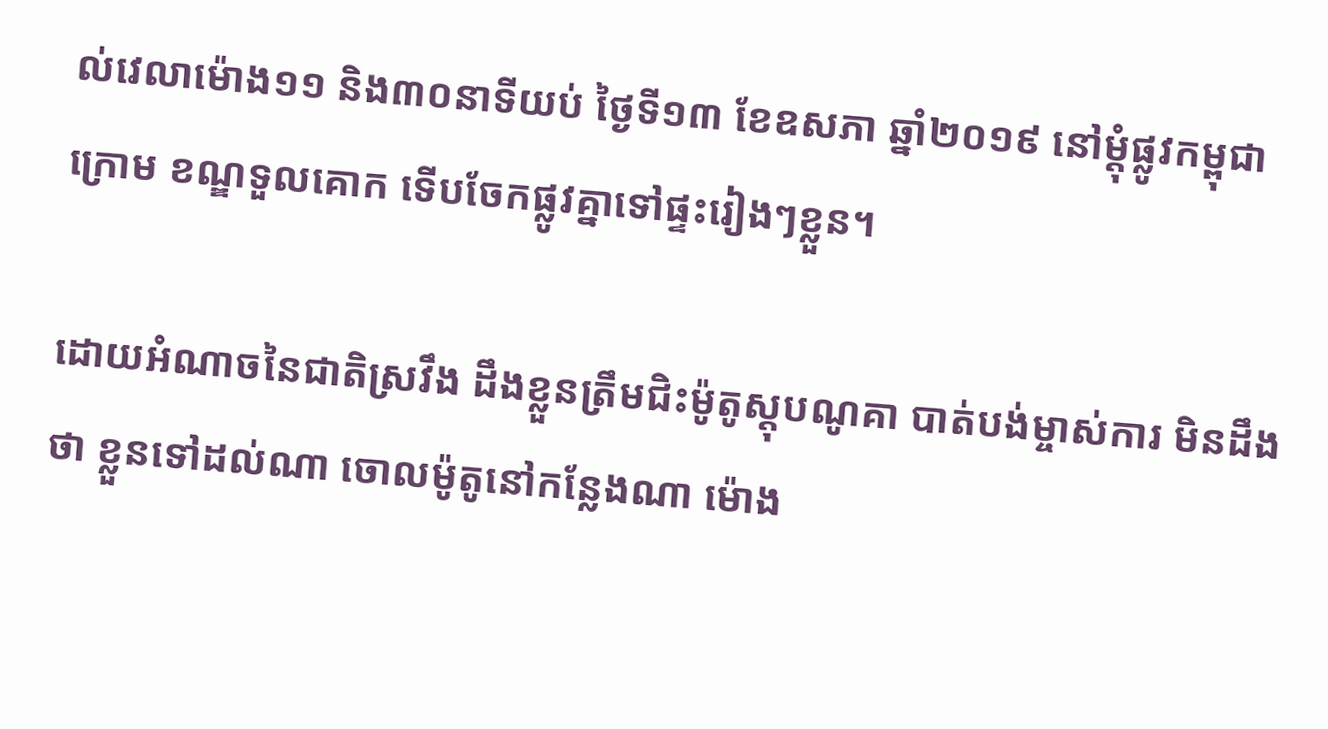ល់វេលាម៉ោង១១ និង៣០នាទីយប់ ថ្ងៃទី១៣ ខែឧសភា ឆ្នាំ២០១៩ នៅម្តុំផ្លូវកម្ពុជាក្រោម ខណ្ឌទួលគោក ទើបចែកផ្លូវគ្នាទៅផ្ទះរៀងៗខ្លួន។

ដោយអំណាចនៃជាតិស្រវឹង ដឹងខ្លួនត្រឹមជិះម៉ូតូស្តុបណូគា បាត់បង់ម្ចាស់ការ មិនដឹងថា ខ្លួនទៅដល់ណា ចោលម៉ូតូនៅកន្លែងណា ម៉ោង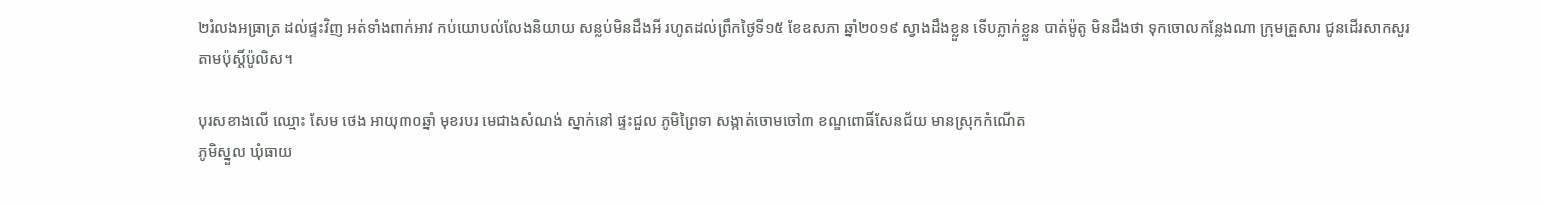២រំលងអធ្រាត្រ ដល់ផ្ទះវិញ អត់ទាំងពាក់អាវ កប់យោបល់លែងនិយាយ សន្លប់មិនដឹងអី រហូតដល់ព្រឹកថ្ងៃទី១៥ ខែឧសភា ឆ្នាំ២០១៩ ស្វាងដឹងខ្លួន ទើបភ្លាក់ខ្លួន បាត់ម៉ូតូ មិនដឹងថា ទុកចោលកន្លែងណា ក្រុមគ្រួសារ ជូនដើរសាកសួរ តាមប៉ុស្តិ៍ប៉ូលិស។

បុរសខាងលើ ឈ្មោះ សែម ថេង អាយុ៣០ឆ្នាំ មុខរបរ មេជាងសំណង់ ស្នាក់នៅ ផ្ទះជួល ភូមិព្រៃទា សង្កាត់ចោមចៅ៣ ខណ្ឌពោធិ៍សែនជ័យ មានស្រុកកំណើត
ភូមិស្នួល ឃុំធាយ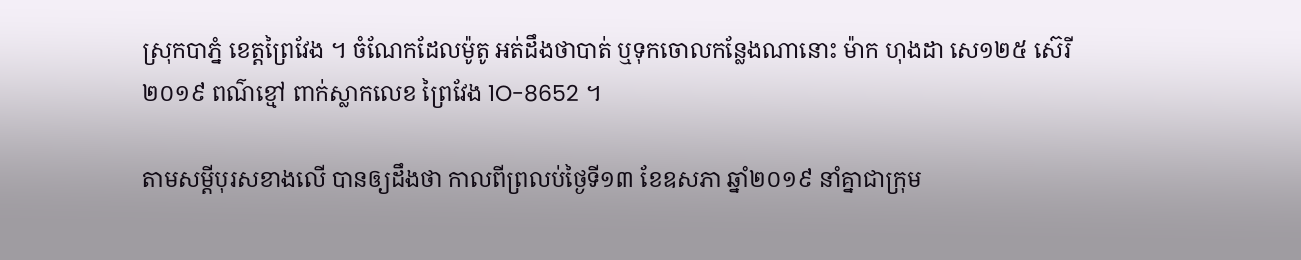ស្រុកបាភ្នំ ខេត្តព្រៃវែង ។ ចំណែកដែលម៉ូតូ អត់ដឹងថាបាត់ ឬទុកចោលកន្លែងណានោះ ម៉ាក ហុងដា សេ១២៥ ស៊េរី២០១៩ ពណ៌ខ្មៅ ពាក់ស្លាកលេខ ព្រៃវែង 1O-8652 ។

តាមសម្តីបុរសខាងលើ បានឲ្យដឹងថា កាលពីព្រលប់ថ្ងៃទី១៣ ខែឧសភា ឆ្នាំ២០១៩ នាំគ្នាជាក្រុម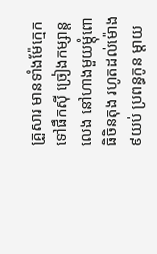គ្រួសារ មានទាំងម៉ែក្មេក ទៅផឹកស៊ី ច្រៀងកម្សាន្តលេង នៅហាងមួយម្តុំពោធិចិនតុង រហូតដល់ម៉ោង៩យប់ ប្រពន្ធកូន ម្តាយ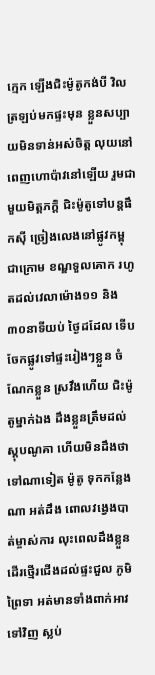ក្មេក ឡើងជិះម៉ូតូកង់បី វិលត្រឡប់មកផ្ទះមុន ខ្លួនសប្បាយមិនទាន់អស់ចិត្ត លុយនៅពេញហោប៉ាវនៅឡើយ រួមជាមួយមិត្តភក្ដិ ជិះម៉ូតូទៅបន្តផឹកស៊ី ច្រៀងលេងនៅផ្លូវកម្ពុជាក្រោម ខណ្ឌទួលគោក រហូតដល់វេលាម៉ោង១១ និង៣០នាទីយប់ ថ្ងៃដដែល ទើបចែកផ្លូវទៅផ្ទះរៀងៗខ្លួន ចំណែកខ្លួន ស្រវឹងហើយ ជិះម៉ូតូម្នាក់ឯង ដឹងខ្លួនត្រឹមដល់ស្តុបណូគា ហើយមិនដឹងថា ទៅណាទៀត ម៉ូតូ ទុកកន្លែងណា អត់ដឹង ពោលវង្វេងបាត់ម្ចាស់ការ លុះពេលដឹងខ្លួន ដើរថ្មើរជើងដល់ផ្ទះជួល ភូមិព្រៃទា អត់មានទាំងពាក់អាវទៅវិញ ស្លប់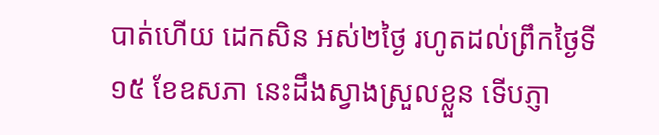បាត់ហើយ ដេកសិន អស់២ថ្ងៃ រហូតដល់ព្រឹកថ្ងៃទី១៥ ខែឧសភា នេះដឹងស្វាងស្រួលខ្លួន ទើបភ្ញា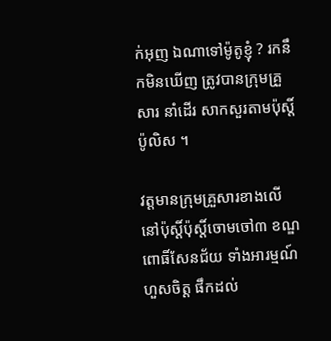ក់អុញ ឯណាទៅម៉ូតូខ្ញុំ ? រកនឹកមិនឃើញ ត្រូវបានក្រុមគ្រួសារ នាំដើរ សាកសួរតាមប៉ុស្តិ៍ប៉ូលិស ។

វត្តមានក្រុមគ្រួសារខាងលើ នៅប៉ុស្តិ៍ប៉ុស្តិ៍ចោមចៅ៣ ខណ្ឌពោធិ៍សែនជ័យ ទាំងអារម្មណ៍ហួសចិត្ត ផឹកដល់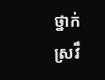ថ្នាក់ស្រវឹ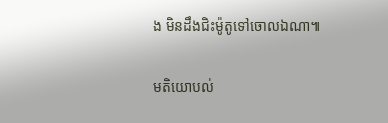ង មិនដឹងជិះម៉ូតូទៅចោលឯណា៕

មតិយោបល់